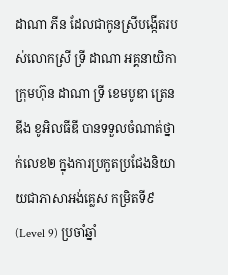ដាណា ភីន ដែលជាកូនស្រីបង្កើតរបស់លោកស្រី ទ្រី ដាណា អគ្គនាយិកាក្រុមហ៊ុន ដាណា ទ្រី ខេមបូឌា ត្រេនឌីង ខូអិលធីឌី បានទទួលចំណាត់ថ្នាក់លេខ២ ក្នុងការប្រកួតប្រជែងនិយាយជាភាសាអង់គ្លេស កម្រិតទី៩ (Level 9) ប្រចាំឆ្នាំ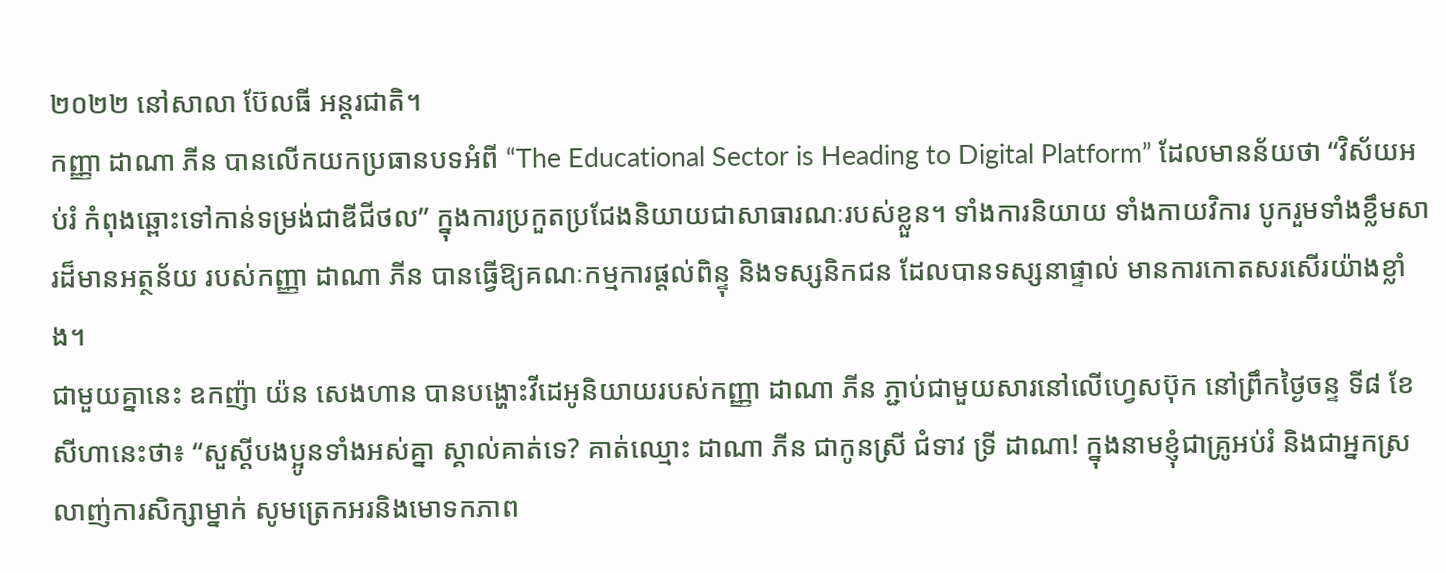២០២២ នៅសាលា ប៊ែលធី អន្តរជាតិ។
កញ្ញា ដាណា ភីន បានលើកយកប្រធានបទអំពី “The Educational Sector is Heading to Digital Platform” ដែលមានន័យថា “វិស័យអប់រំ កំពុងឆ្ពោះទៅកាន់ទម្រង់ជាឌីជីថល” ក្នុងការប្រកួតប្រជែងនិយាយជាសាធារណៈរបស់ខ្លួន។ ទាំងការនិយាយ ទាំងកាយវិការ បូករួមទាំងខ្លឹមសារដ៏មានអត្ថន័យ របស់កញ្ញា ដាណា ភីន បានធ្វើឱ្យគណៈកម្មការផ្តល់ពិន្ទុ និងទស្សនិកជន ដែលបានទស្សនាផ្ទាល់ មានការកោតសរសើរយ៉ាងខ្លាំង។
ជាមួយគ្នានេះ ឧកញ៉ា យ៉ន សេងហាន បានបង្ហោះវីដេអូនិយាយរបស់កញ្ញា ដាណា ភីន ភ្ជាប់ជាមួយសារនៅលើហ្វេសប៊ុក នៅព្រឹកថ្ងៃចន្ទ ទី៨ ខែសីហានេះថា៖ “សួស្ដីបងប្អូនទាំងអស់គ្នា ស្គាល់គាត់ទេ? គាត់ឈ្មោះ ដាណា ភីន ជាកូនស្រី ជំទាវ ទ្រី ដាណា! ក្នុងនាមខ្ញុំជាគ្រូអប់រំ និងជាអ្នកស្រលាញ់ការសិក្សាម្នាក់ សូមត្រេកអរនិងមោទកភាព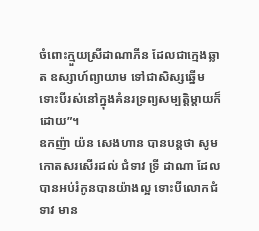ចំពោះក្មួយស្រីដាណាភីន ដែលជាក្មេងឆ្លាត ឧស្សាហ៍ព្យាយាម ទៅជាសិស្សឆ្នើម ទោះបីរស់នៅក្នុងគំនរទ្រព្យសម្បត្តិម្តាយក៏ដោយ”។
ឧកញ៉ា យ៉ន សេងហាន បានបន្តថា សូមកោតសរសើរដល់ ជំទាវ ទ្រី ដាណា ដែលបានអប់រំកូនបានយ៉ាងល្អ ទោះបីលោកជំទាវ មាន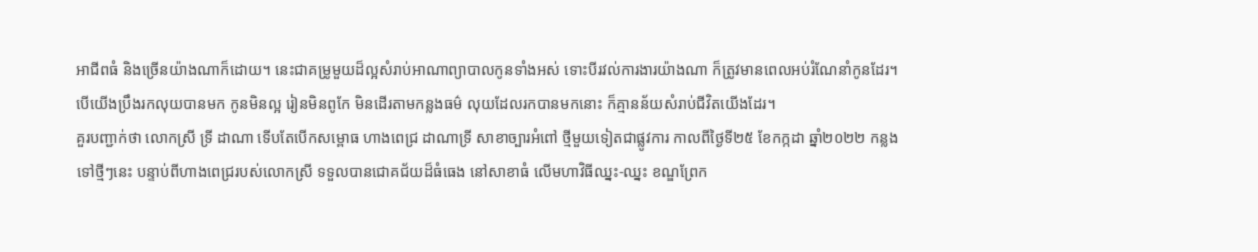អាជីពធំ និងច្រើនយ៉ាងណាក៏ដោយ។ នេះជាគម្រូមួយដ៏ល្អសំរាប់អាណាព្យាបាលកូនទាំងអស់ ទោះបីរវល់ការងារយ៉ាងណា ក៏ត្រូវមានពេលអប់រំណែនាំកូនដែរ។ បើយើងប្រឹងរកលុយបានមក កូនមិនល្អ រៀនមិនពូកែ មិនដើរតាមកន្លងធម៌ លុយដែលរកបានមកនោះ ក៏គ្មានន័យសំរាប់ជីវិតយេីងដែរ។
គួរបញ្ជាក់ថា លោកស្រី ទ្រី ដាណា ទើបតែបើកសម្ពោធ ហាងពេជ្រ ដាណាទ្រី សាខាច្បារអំពៅ ថ្មីមួយទៀតជាផ្លូវការ កាលពីថ្ងៃទី២៥ ខែកក្កដា ឆ្នាំ២០២២ កន្លងទៅថ្មីៗនេះ បន្ទាប់ពីហាងពេជ្ររបស់លោកស្រី ទទួលបានជោគជ័យដ៏ធំធេង នៅសាខាធំ លើមហាវិធីឈ្នះ-ឈ្នះ ខណ្ឌព្រែក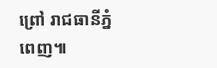ព្រៅ រាជធានីភ្នំពេញ៕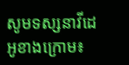សូមទស្សនាវីដេអូខាងក្រោម៖